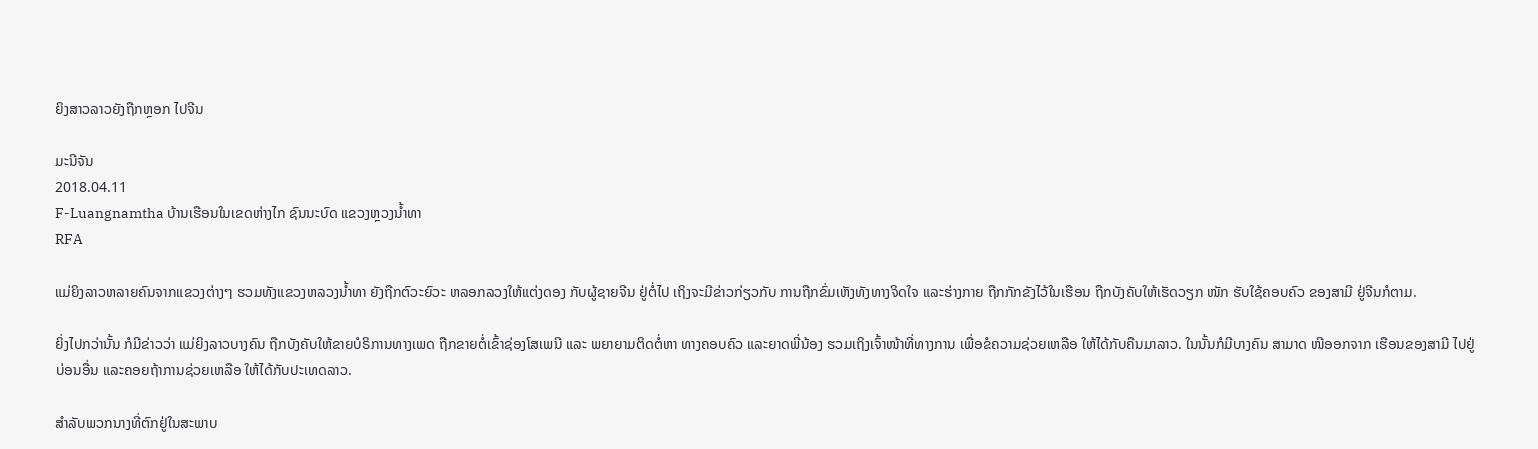ຍິງສາວລາວຍັງຖືກຫຼອກ ໄປຈີນ

ມະນີຈັນ
2018.04.11
F-Luangnamtha ບ້ານເຮືອນໃນເຂດຫ່າງໄກ ຊົນນະບົດ ແຂວງຫຼວງນໍ້າທາ
RFA

ແມ່ຍິງລາວຫລາຍຄົນຈາກແຂວງຕ່າງໆ ຮວມທັງແຂວງຫລວງນໍ້າທາ ຍັງຖືກຕົວະຍົວະ ຫລອກລວງໃຫ້ແຕ່ງດອງ ກັບຜູ້ຊາຍຈີນ ຢູ່ຕໍ່ໄປ ເຖິງຈະມີຂ່າວກ່ຽວກັບ ການຖືກຂົ່ມເຫັງທັງທາງຈິດໃຈ ແລະຮ່າງກາຍ ຖືກກັກຂັງໄວ້ໃນເຮືອນ ຖືກບັງຄັບໃຫ້ເຮັດວຽກ ໜັກ ຮັບໃຊ້ຄອບຄົວ ຂອງສາມີ ຢູ່ຈີນກໍຕາມ.

ຍິ່ງໄປກວ່ານັ້ນ ກໍມີຂ່າວວ່າ ແມ່ຍິງລາວບາງຄົນ ຖືກບັງຄັບໃຫ້ຂາຍບໍຣິການທາງເພດ ຖືກຂາຍຕໍ່ເຂົ້າຊ່ອງໂສເພນີ ແລະ ພຍາຍາມຕິດຕໍ່ຫາ ທາງຄອບຄົວ ແລະຍາດພີ່ນ້ອງ ຮວມເຖິງເຈົ້າໜ້າທີ່ທາງການ ເພື່ອຂໍຄວາມຊ່ວຍເຫລືອ ໃຫ້ໄດ້ກັບຄືນມາລາວ. ໃນນັ້ນກໍມີບາງຄົນ ສາມາດ ໜີອອກຈາກ ເຮືອນຂອງສາມີ ໄປຢູ່ບ່ອນອື່ນ ແລະຄອຍຖ້າການຊ່ວຍເຫລືອ ໃຫ້ໄດ້ກັບປະເທດລາວ.

ສຳລັບພວກນາງທີ່ຕົກຢູ່ໃນສະພາບ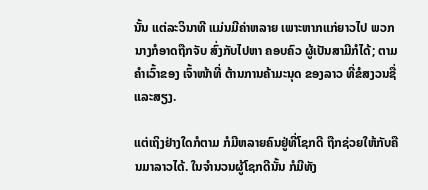ນັ້ນ ແຕ່ລະວິນາທີ ແມ່ນມີຄ່າຫລາຍ ເພາະຫາກແກ່ຍາວໄປ ພວກນາງກໍອາດຖືກຈັບ ສົ່ງກັບໄປຫາ ຄອບຄົວ ຜູ້ເປັນສາມີກໍໄດ້; ຕາມຄໍາເວົ້າຂອງ ເຈົ້າໜ້າທີ່ ຕ້ານການຄ້າມະນຸດ ຂອງລາວ ທີ່ຂໍສງວນຊື່ແລະສຽງ.

ແຕ່ເຖິງຢ່າງໃດກໍຕາມ ກໍມີຫລາຍຄົນຢູ່ທີ່ໂຊກດີ ຖືກຊ່ວຍໃຫ້ກັບຄືນມາລາວໄດ້. ໃນຈໍານວນຜູ້ໂຊກດີນັ້ນ ກໍມີທັງ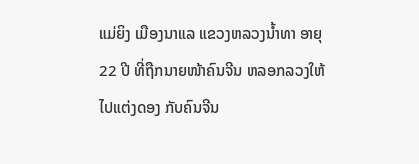ແມ່ຍິງ ເມືອງນາແລ ແຂວງຫລວງນໍ້າທາ ອາຍຸ 22 ປີ ທີ່ຖືກນາຍໜ້າຄົນຈີນ ຫລອກລວງໃຫ້ໄປແຕ່ງດອງ ກັບຄົນຈີນ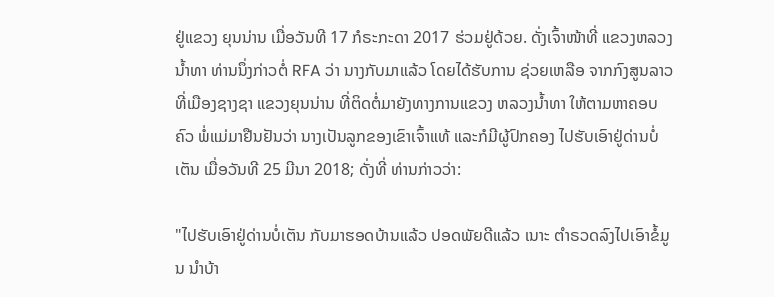ຢູ່ແຂວງ ຍຸນນ່ານ ເມື່ອວັນທີ 17 ກໍຣະກະດາ 2017 ຮ່ວມຢູ່ດ້ວຍ. ດັ່ງເຈົ້າໜ້າທີ່ ແຂວງຫລວງນໍ້າທາ ທ່ານນຶ່ງກ່າວຕໍ່ RFA ວ່າ ນາງກັບມາແລ້ວ ໂດຍໄດ້ຮັບການ ຊ່ວຍເຫລືອ ຈາກກົງສູນລາວ ທີ່ເມືອງຊາງຊາ ແຂວງຍຸນນ່ານ ທີ່ຕິດຕໍ່ມາຍັງທາງການແຂວງ ຫລວງນໍ້າທາ ໃຫ້ຕາມຫາຄອບຄົວ ພໍ່ແມ່ມາຢືນຢັນວ່າ ນາງເປັນລູກຂອງເຂົາເຈົ້າແທ້ ແລະກໍມີຜູ້ປົກຄອງ ໄປຮັບເອົາຢູ່ດ່ານບໍ່ເຕັນ ເມື່ອວັນທີ 25 ມີນາ 2018; ດັ່ງທີ່ ທ່ານກ່າວວ່າ:

"ໄປຮັບເອົາຢູ່ດ່ານບໍ່ເຕັນ ກັບມາຮອດບ້ານແລ້ວ ປອດພັຍດີແລ້ວ ເນາະ ຕໍາຣວດລົງໄປເອົາຂໍ້ມູນ ນໍາບ້າ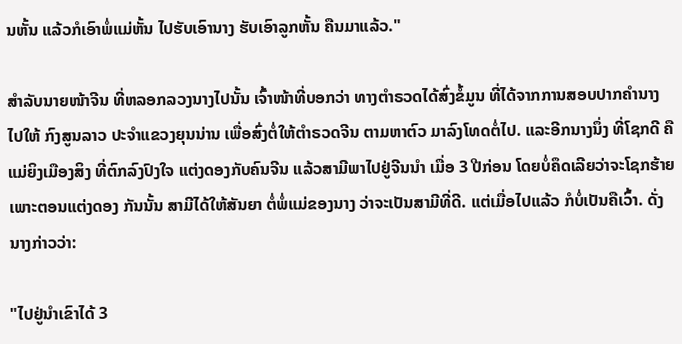ນຫັ້ນ ແລ້ວກໍເອົາພໍ່ແມ່ຫັ້ນ ໄປຮັບເອົານາງ ຮັບເອົາລູກຫັ້ນ ຄືນມາແລ້ວ."

ສໍາລັບນາຍໜ້າຈີນ ທີ່ຫລອກລວງນາງໄປນັ້ນ ເຈົ້າໜ້າທີ່ບອກວ່າ ທາງຕໍາຣວດໄດ້ສົ່ງຂໍ້ມູນ ທີ່ໄດ້ຈາກການສອບປາກຄໍານາງ ໄປໃຫ້ ກົງສູນລາວ ປະຈໍາແຂວງຍຸນນ່ານ ເພື່ອສົ່ງຕໍ່ໃຫ້ຕໍາຣວດຈີນ ຕາມຫາຕົວ ມາລົງໂທດຕໍ່ໄປ. ແລະອີກນາງນຶ່ງ ທີ່ໂຊກດີ ຄືແມ່ຍິງເມືອງສິງ ທີ່ຕົກລົງປົງໃຈ ແຕ່ງດອງກັບຄົນຈີນ ແລ້ວສາມີພາໄປຢູ່ຈີນນໍາ ເມື່ອ 3 ປີກ່ອນ ໂດຍບໍ່ຄຶດເລີຍວ່າຈະໂຊກຮ້າຍ ເພາະຕອນແຕ່ງດອງ ກັນນັ້ນ ສາມີໄດ້ໃຫ້ສັນຍາ ຕໍ່ພໍ່ແມ່ຂອງນາງ ວ່າຈະເປັນສາມີທີ່ດີ. ແຕ່ເມື່ອໄປແລ້ວ ກໍບໍ່ເປັນຄືເວົ້າ. ດັ່ງນາງກ່າວວ່າ:

"ໄປຢູ່ນໍາເຂົາໄດ້ 3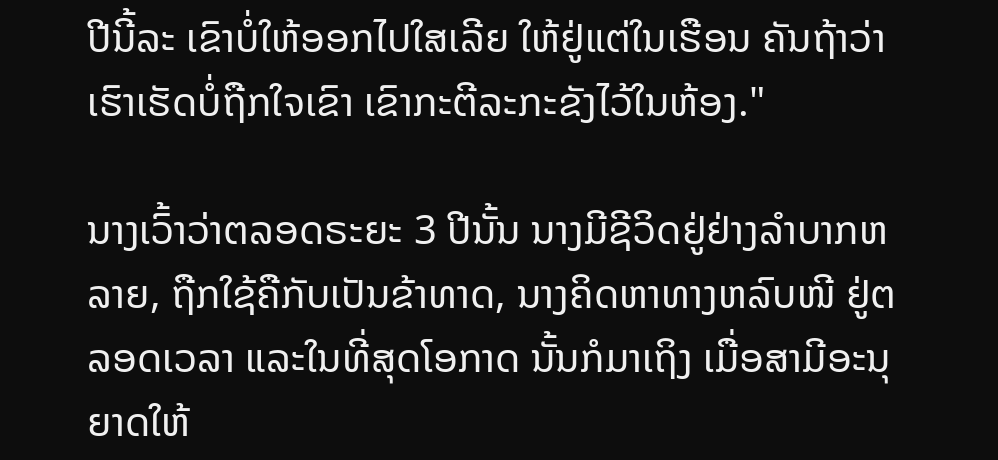ປີນີ້ລະ ເຂົາບໍ່ໃຫ້ອອກໄປໃສເລີຍ ໃຫ້ຢູ່ແຕ່ໃນເຮືອນ ຄັນຖ້າວ່າເຮົາເຮັດບໍ່ຖືກໃຈເຂົາ ເຂົາກະຕີລະກະຂັງໄວ້ໃນຫ້ອງ."

ນາງເວົ້າວ່າຕລອດຣະຍະ 3 ປີນັ້ນ ນາງມີຊີວິດຢູ່ຢ່າງລໍາບາກຫລາຍ, ຖືກໃຊ້ຄືກັບເປັນຂ້າທາດ, ນາງຄິດຫາທາງຫລົບໜີ ຢູ່ຕລອດເວລາ ແລະໃນທີ່ສຸດໂອກາດ ນັ້ນກໍມາເຖິງ ເມື່ອສາມີອະນຸຍາດໃຫ້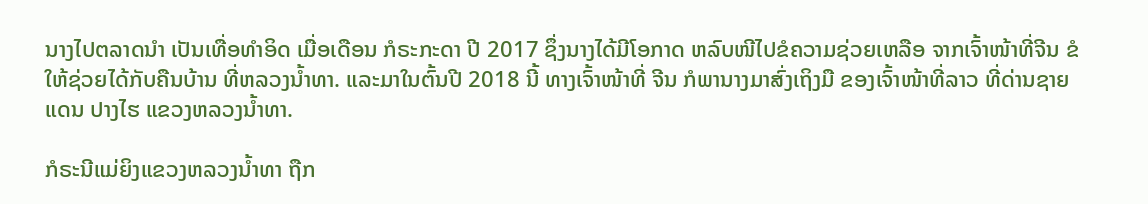ນາງໄປຕລາດນໍາ ເປັນເທື່ອທໍາອິດ ເມື່ອເດືອນ ກໍຣະກະດາ ປີ 2017 ຊຶ່ງນາງໄດ້ມີໂອກາດ ຫລົບໜີໄປຂໍຄວາມຊ່ວຍເຫລືອ ຈາກເຈົ້າໜ້າທີ່ຈີນ ຂໍໃຫ້ຊ່ວຍໄດ້ກັບຄືນບ້ານ ທີ່ຫລວງນໍ້າທາ. ແລະມາໃນຕົ້ນປີ 2018 ນີ້ ທາງເຈົ້າໜ້າທີ່ ຈີນ ກໍພານາງມາສົ່ງເຖິງມື ຂອງເຈົ້າໜ້າທີ່ລາວ ທີ່ດ່ານຊາຍແດນ ປາງໄຮ ແຂວງຫລວງນ້ຳທາ.

ກໍຣະນີແມ່ຍິງແຂວງຫລວງນໍ້າທາ ຖືກ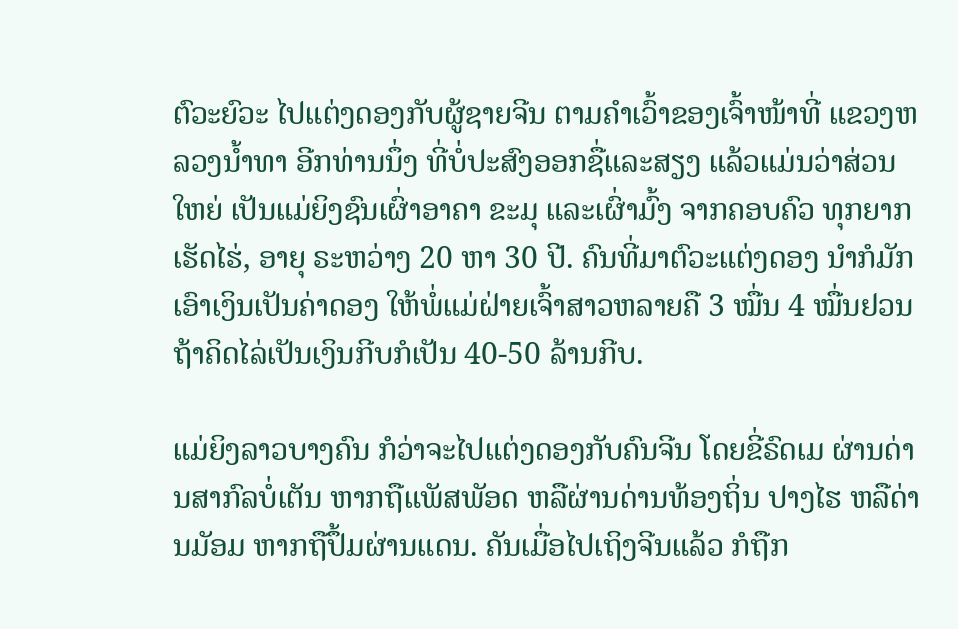ຕົວະຍົວະ ໄປແຕ່ງດອງກັບຜູ້ຊາຍຈີນ ຕາມຄໍາເວົ້າຂອງເຈົ້າໜ້າທີ່ ແຂວງຫລວງນໍ້າທາ ອີກທ່ານນຶ່ງ ທີ່ບໍ່ປະສົງອອກຊື່ແລະສຽງ ແລ້ວແມ່ນວ່າສ່ວນໃຫຍ່ ເປັນແມ່ຍິງຊົນເຜົ່າອາຄາ ຂະມຸ ແລະເຜົ່າມົ້ງ ຈາກຄອບຄົວ ທຸກຍາກເຮັດໄຮ່, ອາຍຸ ຣະຫວ່າງ 20 ຫາ 30 ປີ. ຄົນທີ່ມາຕົວະແຕ່ງດອງ ນໍາກໍມັກເອົາເງິນເປັນຄ່າດອງ ໃຫ້ພໍ່ແມ່ຝ່າຍເຈົ້າສາວຫລາຍຄື 3 ໝື່ນ 4 ໝື່ນຢວນ ຖ້າຄິດໄລ່ເປັນເງິນກີບກໍເປັນ 40-50 ລ້ານກີບ.

ແມ່ຍິງລາວບາງຄົນ ກໍວ່າຈະໄປແຕ່ງດອງກັບຄົນຈີນ ໂດຍຂີ່ຣົດເມ ຜ່ານດ່ານສາກົລບໍ່ເຕັນ ຫາກຖືແພັສພັອດ ຫລືຜ່ານດ່ານທ້ອງຖິ່ນ ປາງໄຮ ຫລືດ່ານມັອມ ຫາກຖືປຶ້ມຜ່ານແດນ. ຄັນເມື່ອໄປເຖິງຈີນແລ້ວ ກໍຖືກ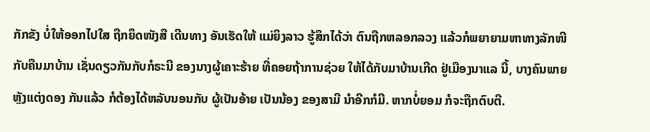ກັກຂັງ ບໍ່ໃຫ້ອອກໄປໃສ ຖືກຍຶດໜັງສື ເດີນທາງ ອັນເຮັດໃຫ້ ແມ່ຍິງລາວ ຮູ້ສຶກໄດ້ວ່າ ຕົນຖືກຫລອກລວງ ແລ້ວກໍພຍາຍາມຫາທາງລັກໜີ ກັບຄືນມາບ້ານ ເຊັ່ນດຽວກັນກັບກໍຣະນີ ຂອງນາງຜູ້ເຄາະຮ້າຍ ທີ່ຄອຍຖ້າການຊ່ວຍ ໃຫ້ໄດ້ກັບມາບ້ານເກີດ ຢູ່ເມືອງນາແລ ນີ້, ບາງຄົນພາຍຫຼັງແຕ່ງດອງ ກັນແລ້ວ ກໍຕ້ອງໄດ້ຫລັບນອນກັບ ຜູ້ເປັນອ້າຍ ເປັນນ້ອງ ຂອງສາມີ ນໍາອີກກໍມີ. ຫາກບໍ່ຍອມ ກໍຈະຖືກຕົບຕີ.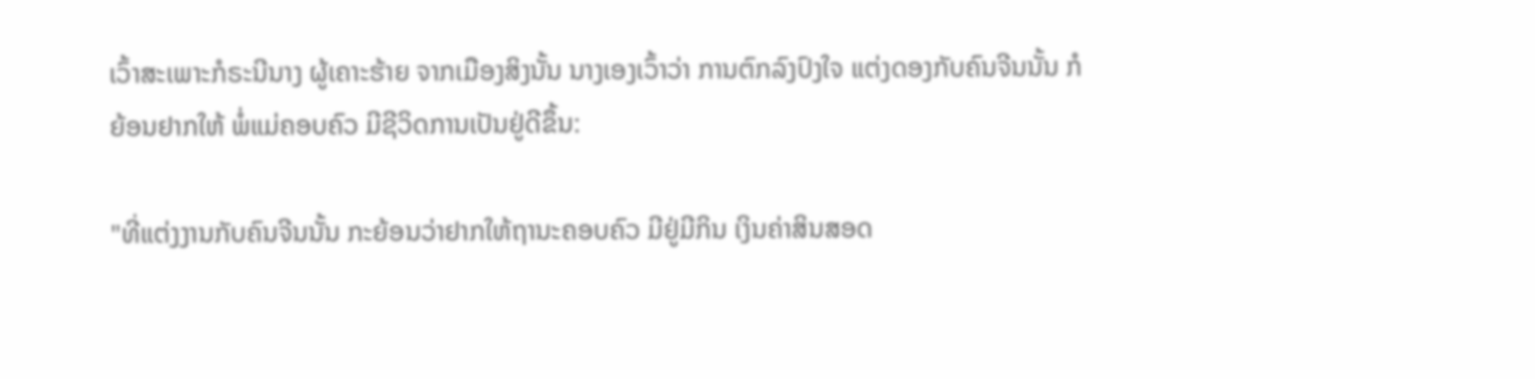ເວົ້າສະເພາະກໍຣະນີນາງ ຜູ້ເຄາະຮ້າຍ ຈາກເມືອງສິງນັ້ນ ນາງເອງເວົ້າວ່າ ການຕົກລົງປົງໃຈ ແຕ່ງດອງກັບຄົນຈີນນັ້ນ ກໍຍ້ອນຢາກໃຫ້ ພໍ່ແມ່ຄອບຄົວ ມີຊີວິດການເປັນຢູ່ດີຂຶ້ນ:

"ທີ່ແຕ່ງງານກັບຄົນຈີນນັ້ນ ກະຍ້ອນວ່າຢາກໃຫ້ຖານະຄອບຄົວ ມີຢູ່ມີກິນ ເງິນຄ່າສິນສອດ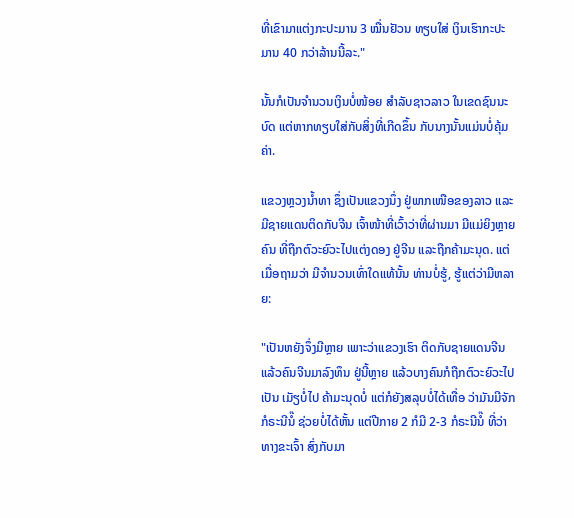ທີ່ເຂົາມາແຕ່ງກະປະມານ 3 ໝື່ນຢັວນ ທຽບໃສ່ ເງິນເຮົາກະປະມານ 40 ກວ່າລ້ານນີ້ລະ."

ນັ້ນກໍເປັນຈໍານວນເງິນບໍ່ໜ້ອຍ ສໍາລັບຊາວລາວ ໃນເຂດຊົນນະບົດ ແຕ່ຫາກທຽບໃສ່ກັບສິ່ງທີ່ເກີດຂຶ້ນ ກັບນາງນັ້ນແມ່ນບໍ່ຄຸ້ມຄ່າ.

ແຂວງຫຼວງນໍ້າທາ ຊຶ່ງເປັນແຂວງນຶ່ງ ຢູ່ພາກເໜືອຂອງລາວ ແລະມີຊາຍແດນຕິດກັບຈີນ ເຈົ້າໜ້າທີ່ເວົ້າວ່າທີ່ຜ່ານມາ ມີແມ່ຍິງຫຼາຍຄົນ ທີ່ຖືກຕົວະຍົວະໄປແຕ່ງດອງ ຢູ່ຈີນ ແລະຖືກຄ້າມະນຸດ. ແຕ່ເມື່ອຖາມວ່າ ມີຈຳນວນເທົ່າໃດແທ້ນັ້ນ ທ່ານບໍ່ຮູ້, ຮູ້ແຕ່ວ່າມີຫລາຍ:

"ເປັນຫຍັງຈຶ່ງມີຫຼາຍ ເພາະວ່າແຂວງເຮົາ ຕິດກັບຊາຍແດນຈີນ ແລ້ວຄົນຈີນມາລົງທຶນ ຢູ່ນີ້ຫຼາຍ ແລ້ວບາງຄົນກໍຖືກຕົວະຍົວະໄປເປັນ ເມັຽບໍ່ໄປ ຄ້າມະນຸດບໍ່ ແຕ່ກໍຍັງສລຸບບໍ່ໄດ້ເທື່ອ ວ່າມັນມີຈັກກໍຣະນີນໍ໊ ຊ່ວຍບໍ່ໄດ້ຫັ້ນ ແຕ່ປີກາຍ 2 ກໍມີ 2-3 ກໍຣະນີນໍ໊ ທີ່ວ່າທາງຂະເຈົ້າ ສົ່ງກັບມາ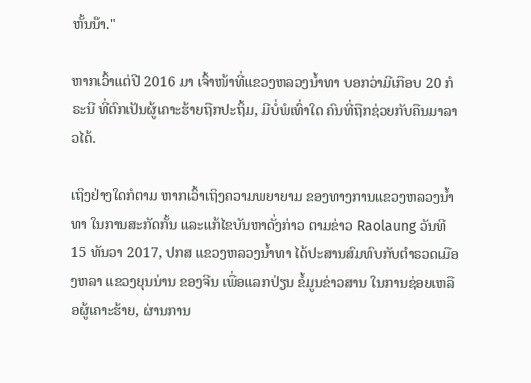ຫັ້ນນ໊າ."

ຫາກເວົ້າແຕ່ປີ 2016 ມາ ເຈົ້າໜ້າທີ່ແຂວງຫລວງນໍ້າທາ ບອກວ່າມີເກືອບ 20 ກໍຣະນີ ທີ່ຕົກເປັນຜູ້ເຄາະຮ້າຍຖືກປະຖິ້ມ, ມີບໍ່ພໍເທົ່າໃດ ຄົນທີ່ຖືກຊ່ວຍກັບຄືນມາລາວໄດ້.

ເຖິງຢ່າງໃດກໍຕາມ ຫາກເວົ້າເຖິງຄວາມພຍາຍາມ ຂອງທາງການແຂວງຫລວງນໍ້າທາ ໃນການສະກັດກັ້ນ ແລະແກ້ໄຂບັນຫາດັ່ງກ່າວ ຕາມຂ່າວ Raolaung ວັນທີ 15 ທັນວາ 2017, ປກສ ແຂວງຫລວງນໍ້າທາ ໄດ້ປະສານສົມທົບກັບຕໍາຣວດເມືອງຫລາ ແຂວງຍຸນນ່ານ ຂອງຈີນ ເພື່ອແລກປ່ຽນ ຂໍ້ມູນຂ່າວສານ ໃນການຊ່ອຍເຫລືອຜູ້ເຄາະຮ້າຍ, ຜ່ານການ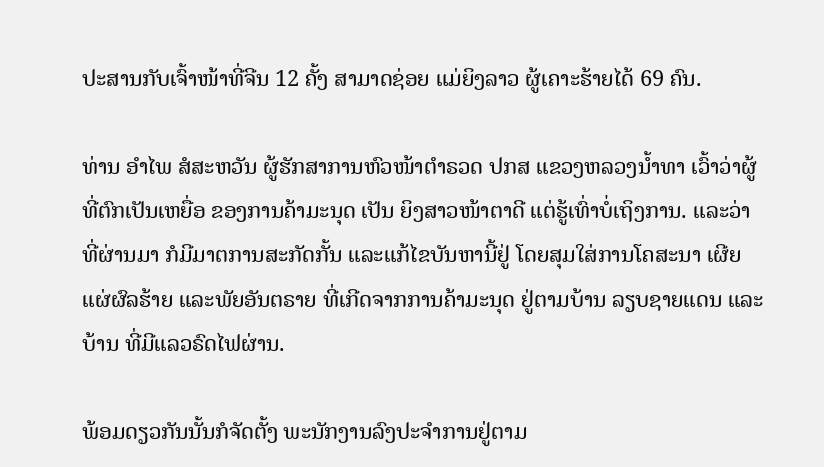ປະສານກັບເຈົ້າໜ້າທີ່ຈີນ 12 ຄັ້ງ ສາມາດຊ່ອຍ ແມ່ຍິງລາວ ຜູ້ເຄາະຮ້າຍໄດ້ 69 ຄົນ.

ທ່ານ ອໍາໄພ ສໍສະຫວັນ ຜູ້ຮັກສາການຫົວໜ້າຕໍາຣວດ ປກສ ແຂວງຫລວງນໍ້າທາ ເວົ້າວ່າຜູ້ທີ່ຕົກເປັນເຫຍື່ອ ຂອງການຄ້າມະນຸດ ເປັນ ຍິງສາວໜ້າຕາດີ ແຕ່ຮູ້ເທົ່າບໍ່ເຖິງການ. ແລະວ່າທີ່ຜ່ານມາ ກໍມີມາຕການສະກັດກັ້ນ ແລະແກ້ໄຂບັນຫານີ້ຢູ່ ໂດຍສຸມໃສ່ການໂຄສະນາ ເຜີຍແຜ່ຜົລຮ້າຍ ແລະພັຍອັນຕຣາຍ ທີ່ເກີດຈາກການຄ້າມະນຸດ ຢູ່ຕາມບ້ານ ລຽບຊາຍແດນ ແລະບ້ານ ທີ່ມີແລວຣົດໄຟຜ່ານ.

ພ້ອມດຽວກັນນັ້ນກໍຈັດຕັ້ງ ພະນັກງານລົງປະຈໍາການຢູ່ຕາມ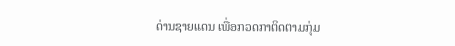ດ່ານຊາຍແດນ ເພື່ອກວດກາຕິດຕາມກຸ່ມ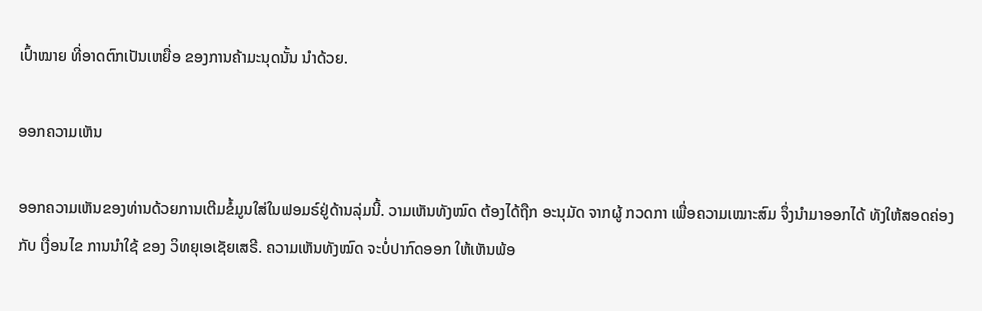ເປົ້າໝາຍ ທີ່ອາດຕົກເປັນເຫຍື່ອ ຂອງການຄ້າມະນຸດນັ້ນ ນໍາດ້ວຍ.

ອອກຄວາມເຫັນ

ອອກຄວາມເຫັນຂອງທ່ານດ້ວຍການເຕີມຂໍ້ມູນໃສ່ໃນຟອມຣ໌ຢູ່ດ້ານລຸ່ມນີ້. ວາມເຫັນທັງໝົດ ຕ້ອງໄດ້ຖືກ ອະນຸມັດ ຈາກຜູ້ ກວດກາ ເພື່ອຄວາມເໝາະສົມ ຈຶ່ງນໍາມາອອກໄດ້ ທັງໃຫ້ສອດຄ່ອງ ກັບ ເງື່ອນໄຂ ການນຳໃຊ້ ຂອງ ວິທຍຸເອເຊັຍເສຣີ. ຄວາມເຫັນທັງໝົດ ຈະບໍ່ປາກົດອອກ ໃຫ້ເຫັນພ້ອ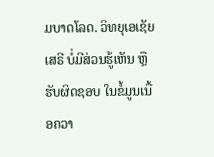ມບາດໂລດ. ວິທຍຸເອເຊັຍເສຣີ ບໍ່ມີສ່ວນຮູ້ເຫັນ ຫຼືຮັບຜິດຊອບ ໃນຂໍ້ມູນເນື້ອຄວາ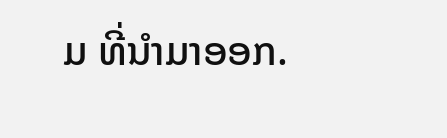ມ ທີ່ນໍາມາອອກ.